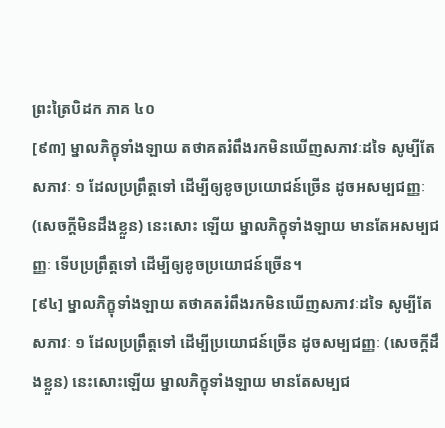ព្រះត្រៃបិដក ភាគ ៤០
[៩៣] ម្នាលភិក្ខុទាំងឡាយ តថាគតរំពឹងរកមិនឃើញសភាវៈដទៃ សូម្បីតែសភាវៈ ១ ដែលប្រព្រឹត្តទៅ ដើម្បីឲ្យខូចប្រយោជន៍ច្រើន ដូចអសម្បជញ្ញៈ (សេចក្តីមិនដឹងខ្លួន) នេះសោះ ឡើយ ម្នាលភិក្ខុទាំងឡាយ មានតែអសម្បជញ្ញៈ ទើបប្រព្រឹត្តទៅ ដើម្បីឲ្យខូចប្រយោជន៍ច្រើន។
[៩៤] ម្នាលភិក្ខុទាំងឡាយ តថាគតរំពឹងរកមិនឃើញសភាវៈដទៃ សូម្បីតែសភាវៈ ១ ដែលប្រព្រឹត្តទៅ ដើម្បីប្រយោជន៍ច្រើន ដូចសម្បជញ្ញៈ (សេចក្តីដឹងខ្លួន) នេះសោះឡើយ ម្នាលភិក្ខុទាំងឡាយ មានតែសម្បជ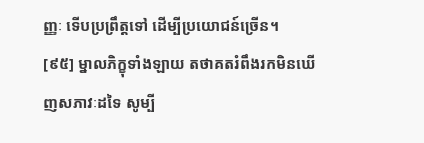ញ្ញៈ ទើបប្រព្រឹត្តទៅ ដើម្បីប្រយោជន៍ច្រើន។
[៩៥] ម្នាលភិក្ខុទាំងឡាយ តថាគតរំពឹងរកមិនឃើញសភាវៈដទៃ សូម្បី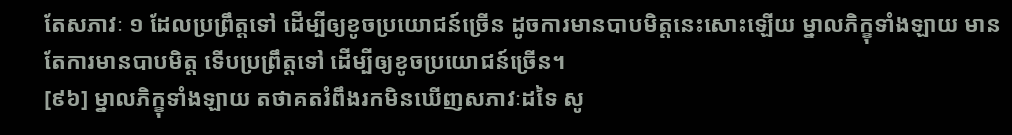តែសភាវៈ ១ ដែលប្រព្រឹត្តទៅ ដើម្បីឲ្យខូចប្រយោជន៍ច្រើន ដូចការមានបាបមិត្តនេះសោះឡើយ ម្នាលភិក្ខុទាំងឡាយ មានតែការមានបាបមិត្ត ទើបប្រព្រឹត្តទៅ ដើម្បីឲ្យខូចប្រយោជន៍ច្រើន។
[៩៦] ម្នាលភិក្ខុទាំងឡាយ តថាគតរំពឹងរកមិនឃើញសភាវៈដទៃ សូ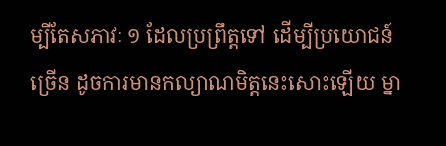ម្បីតែសភាវៈ ១ ដែលប្រព្រឹត្តទៅ ដើម្បីប្រយោជន៍ច្រើន ដូចការមានកល្យាណមិត្តនេះសោះឡើយ ម្នា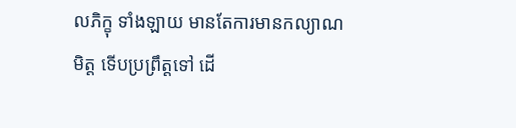លភិក្ខុ ទាំងឡាយ មានតែការមានកល្យាណមិត្ត ទើបប្រព្រឹត្តទៅ ដើ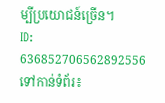ម្បីប្រយោជន៍ច្រើន។
ID: 636852706562892556
ទៅកាន់ទំព័រ៖